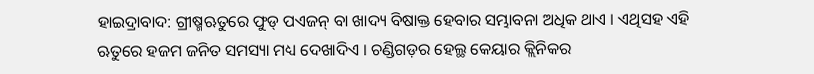ହାଇଦ୍ରାବାଦ: ଗ୍ରୀଷ୍ମଋତୁରେ ଫୁଡ୍ ପଏଜନ୍ ବା ଖାଦ୍ୟ ବିଷାକ୍ତ ହେବାର ସମ୍ଭାବନା ଅଧିକ ଥାଏ । ଏଥିସହ ଏହି ଋତୁରେ ହଜମ ଜନିତ ସମସ୍ୟା ମଧ୍ୟ ଦେଖାଦିଏ । ଚଣ୍ଡିଗଡ଼ର ହେଲ୍ଥ କେୟାର କ୍ଲିନିକର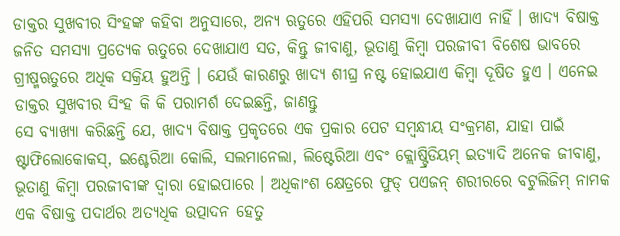ଡାକ୍ତର ସୁଖବୀର ସିଂହଙ୍କ କହିବା ଅନୁସାରେ, ଅନ୍ୟ ଋତୁରେ ଏହିପରି ସମସ୍ୟା ଦେଖାଯାଏ ନାହିଁ । ଖାଦ୍ୟ ବିଷାକ୍ତ ଜନିତ ସମସ୍ୟା ପ୍ରତ୍ୟେକ ଋତୁରେ ଦେଖାଯାଏ ସତ, କିନ୍ତୁ ଜୀବାଣୁ, ଭୂତାଣୁ କିମ୍ବା ପରଜୀବୀ ବିଶେଷ ଭାବରେ ଗ୍ରୀଷ୍ମଋତୁରେ ଅଧିକ ସକ୍ରିୟ ହୁଅନ୍ତି । ଯେଉଁ କାରଣରୁ ଖାଦ୍ୟ ଶୀଘ୍ର ନଷ୍ଟ ହୋଇଯାଏ କିମ୍ବା ଦୂଷିତ ହୁଏ । ଏନେଇ ଡାକ୍ତର ସୁଖବୀର ସିଂହ କି କି ପରାମର୍ଶ ଦେଇଛନ୍ତି, ଜାଣନ୍ତୁ
ସେ ବ୍ୟାଖ୍ୟା କରିଛନ୍ତି ଯେ, ଖାଦ୍ୟ ବିଷାକ୍ତ ପ୍ରକୃତରେ ଏକ ପ୍ରକାର ପେଟ ସମ୍ବନ୍ଧୀୟ ସଂକ୍ରମଣ, ଯାହା ପାଇଁ ଷ୍ଟାଫିଲୋକୋକସ୍, ଇଶ୍ଚେରିଆ କୋଲି, ସଲମାନେଲା, ଲିଷ୍ଟେରିଆ ଏବଂ କ୍ଲୋଷ୍ଟ୍ରିଡିୟମ୍ ଇତ୍ୟାଦି ଅନେକ ଜୀବାଣୁ, ଭୂତାଣୁ କିମ୍ବା ପରଜୀବୀଙ୍କ ଦ୍ବାରା ହୋଇପାରେ । ଅଧିକାଂଶ କ୍ଷେତ୍ରରେ ଫୁଡ୍ ପଏଜନ୍ ଶରୀରରେ ବଟୁଲିଜିମ୍ ନାମକ ଏକ ବିଷାକ୍ତ ପଦାର୍ଥର ଅତ୍ୟଧିକ ଉତ୍ପାଦନ ହେତୁ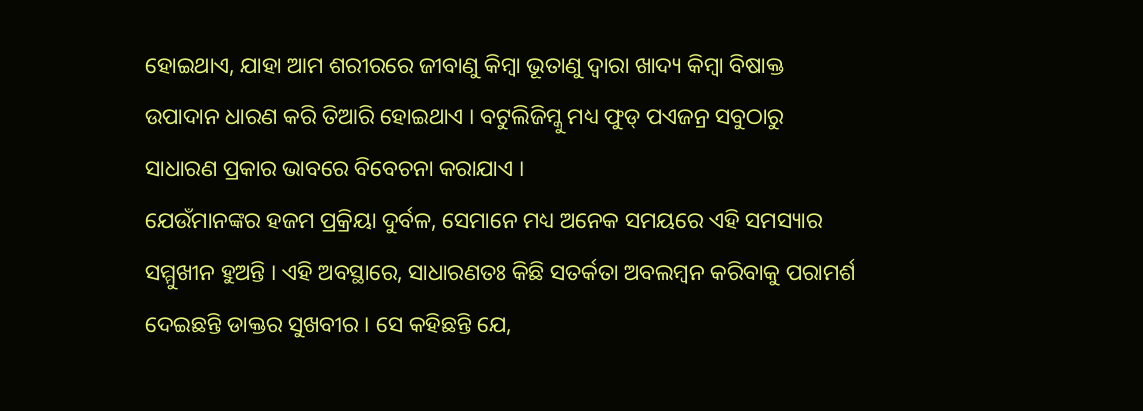ହୋଇଥାଏ, ଯାହା ଆମ ଶରୀରରେ ଜୀବାଣୁ କିମ୍ବା ଭୂତାଣୁ ଦ୍ବାରା ଖାଦ୍ୟ କିମ୍ବା ବିଷାକ୍ତ ଉପାଦାନ ଧାରଣ କରି ତିଆରି ହୋଇଥାଏ । ବଟୁଲିଜିମ୍କୁ ମଧ୍ୟ ଫୁଡ୍ ପଏଜନ୍ର ସବୁଠାରୁ ସାଧାରଣ ପ୍ରକାର ଭାବରେ ବିବେଚନା କରାଯାଏ ।
ଯେଉଁମାନଙ୍କର ହଜମ ପ୍ରକ୍ରିୟା ଦୁର୍ବଳ, ସେମାନେ ମଧ୍ୟ ଅନେକ ସମୟରେ ଏହି ସମସ୍ୟାର ସମ୍ମୁଖୀନ ହୁଅନ୍ତି । ଏହି ଅବସ୍ଥାରେ, ସାଧାରଣତଃ କିଛି ସତର୍କତା ଅବଲମ୍ବନ କରିବାକୁ ପରାମର୍ଶ ଦେଇଛନ୍ତି ଡାକ୍ତର ସୁଖବୀର । ସେ କହିଛନ୍ତି ଯେ,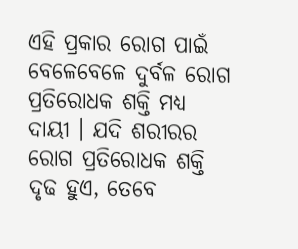ଏହି ପ୍ରକାର ରୋଗ ପାଇଁ ବେଳେବେଳେ ଦୁର୍ବଳ ରୋଗ ପ୍ରତିରୋଧକ ଶକ୍ତି ମଧ୍ୟ ଦାୟୀ । ଯଦି ଶରୀରର ରୋଗ ପ୍ରତିରୋଧକ ଶକ୍ତି ଦୃଢ ହୁଏ, ତେବେ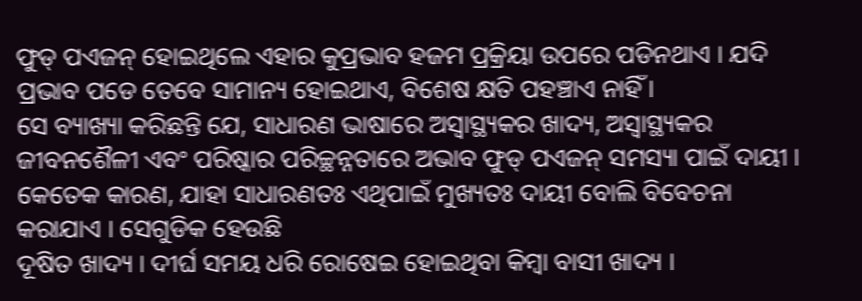ଫୁଡ୍ ପଏଜନ୍ ହୋଇଥିଲେ ଏହାର କୁପ୍ରଭାବ ହଜମ ପ୍ରକ୍ରିୟା ଉପରେ ପଡିନଥାଏ । ଯଦି ପ୍ରଭାବ ପଡେ ତେବେ ସାମାନ୍ୟ ହୋଇଥାଏ, ବିଶେଷ କ୍ଷତି ପହଞ୍ଚାଏ ନାହିଁ ।
ସେ ବ୍ୟାଖ୍ୟା କରିଛନ୍ତି ଯେ, ସାଧାରଣ ଭାଷାରେ ଅସ୍ୱାସ୍ଥ୍ୟକର ଖାଦ୍ୟ, ଅସ୍ୱାସ୍ଥ୍ୟକର ଜୀବନଶୈଳୀ ଏବଂ ପରିଷ୍କାର ପରିଚ୍ଛନ୍ନତାରେ ଅଭାବ ଫୁଡ୍ ପଏଜନ୍ ସମସ୍ୟା ପାଇଁ ଦାୟୀ । କେତେକ କାରଣ, ଯାହା ସାଧାରଣତଃ ଏଥିପାଇଁ ମୁଖ୍ୟତଃ ଦାୟୀ ବୋଲି ବିବେଚନା କରାଯାଏ । ସେଗୁଡିକ ହେଉଛି
ଦୂଷିତ ଖାଦ୍ୟ । ଦୀର୍ଘ ସମୟ ଧରି ରୋଷେଇ ହୋଇଥିବା କିମ୍ବା ବାସୀ ଖାଦ୍ୟ ।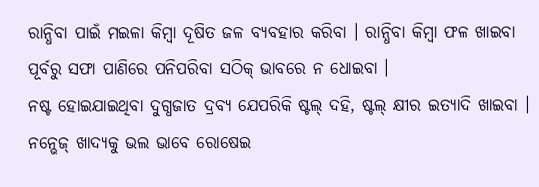ରାନ୍ଧିବା ପାଇଁ ମଇଳା କିମ୍ବା ଦୂଷିତ ଜଳ ବ୍ୟବହାର କରିବା । ରାନ୍ଧିବା କିମ୍ବା ଫଳ ଖାଇବା ପୂର୍ବରୁ ସଫା ପାଣିରେ ପନିପରିବା ସଠିକ୍ ଭାବରେ ନ ଧୋଇବା ।
ନଷ୍ଟ ହୋଇଯାଇଥିବା ଦୁଗ୍ଧଜାତ ଦ୍ରବ୍ୟ ଯେପରିକି ଷ୍ଟଲ୍ ଦହି, ଷ୍ଟଲ୍ କ୍ଷୀର ଇତ୍ୟାଦି ଖାଇବା ।
ନନ୍ଭେଜ୍ ଖାଦ୍ୟକୁ ଭଲ ଭାବେ ରୋଷେଇ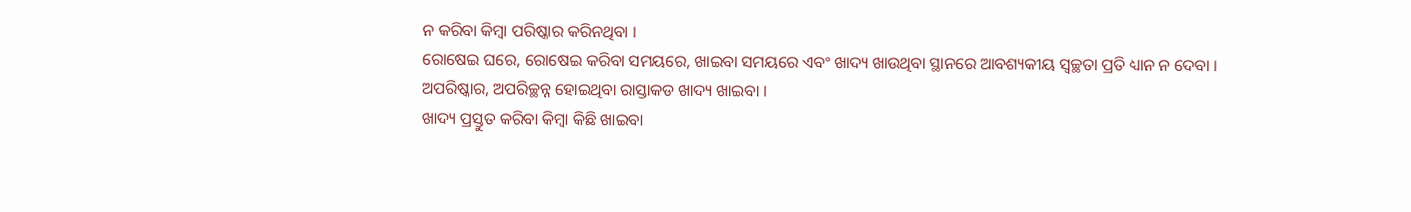ନ କରିବା କିମ୍ବା ପରିଷ୍କାର କରିନଥିବା ।
ରୋଷେଇ ଘରେ, ରୋଷେଇ କରିବା ସମୟରେ, ଖାଇବା ସମୟରେ ଏବଂ ଖାଦ୍ୟ ଖାଉଥିବା ସ୍ଥାନରେ ଆବଶ୍ୟକୀୟ ସ୍ୱଚ୍ଛତା ପ୍ରତି ଧ୍ୟାନ ନ ଦେବା ।
ଅପରିଷ୍କାର, ଅପରିଚ୍ଛନ୍ନ ହୋଇଥିବା ରାସ୍ତାକଡ ଖାଦ୍ୟ ଖାଇବା ।
ଖାଦ୍ୟ ପ୍ରସ୍ତୁତ କରିବା କିମ୍ବା କିଛି ଖାଇବା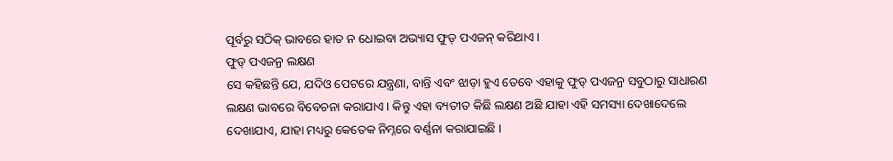ପୂର୍ବରୁ ସଠିକ୍ ଭାବରେ ହାତ ନ ଧୋଇବା ଅଭ୍ୟାସ ଫୁଡ୍ ପଏଜନ୍ କରିଥାଏ ।
ଫୁଡ୍ ପଏଜନ୍ର ଲକ୍ଷଣ
ସେ କହିଛନ୍ତି ଯେ, ଯଦିଓ ପେଟରେ ଯନ୍ତ୍ରଣା, ବାନ୍ତି ଏବଂ ଝାଡ଼ା ହୁଏ ତେବେ ଏହାକୁ ଫୁଡ୍ ପଏଜନ୍ର ସବୁଠାରୁ ସାଧାରଣ ଲକ୍ଷଣ ଭାବରେ ବିବେଚନା କରାଯାଏ । କିନ୍ତୁ ଏହା ବ୍ୟତୀତ କିଛି ଲକ୍ଷଣ ଅଛି ଯାହା ଏହି ସମସ୍ୟା ଦେଖାଦେଲେ ଦେଖାଯାଏ, ଯାହା ମଧ୍ୟରୁ କେତେକ ନିମ୍ନରେ ବର୍ଣ୍ଣନା କରାଯାଇଛି ।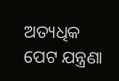ଅତ୍ୟଧିକ ପେଟ ଯନ୍ତ୍ରଣା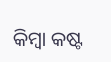କିମ୍ବା କଷ୍ଟ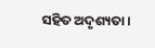ସହିତ ଅଦୃଶ୍ୟତା ।